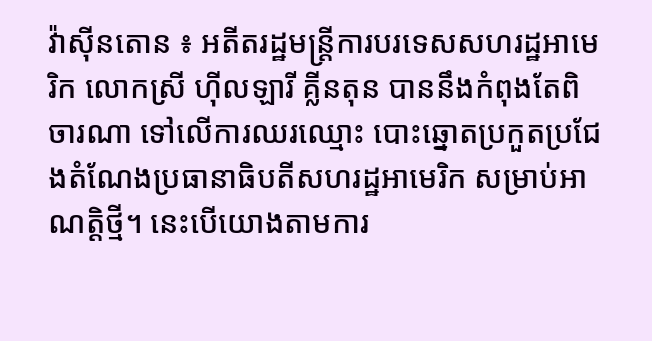វ៉ាស៊ីនតោន ៖ អតីតរដ្ឋមន្ត្រីការបរទេសសហរដ្ឋអាមេរិក លោកស្រី ហ៊ីលឡារី គ្លីនតុន បាននឹងកំពុងតែពិចារណា ទៅលើការឈរឈ្មោះ បោះឆ្នោតប្រកួតប្រជែងតំណែងប្រធានាធិបតីសហរដ្ឋអាមេរិក សម្រាប់អាណត្តិថ្មី។ នេះបើយោងតាមការ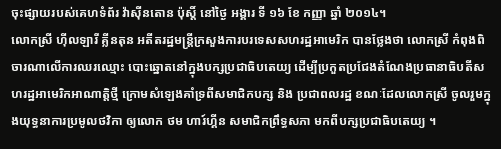ចុះផ្សាយរបស់គេហទំព័រ វ៉ាស៊ីនតោន ប៉ុស្តិ៍ នៅថ្ងៃ អង្គារ ទី ១៦ ខែ កញ្ញា ឆ្នាំ ២០១៤។
លោកស្រី ហ៊ីលឡារី គ្លីនតុន អតីតរដ្ឋមន្ត្រីក្រសួងការបរទេសសហរដ្ឋអាមេរិក បានថ្លែងថា លោកស្រី កំពុងពិចារណាលើការឈរឈ្មោះ បោះឆ្នោតនៅក្នុងបក្សប្រជាធិបតេយ្យ ដើម្បីប្រកួតប្រជែងតំណែងប្រធានាធិបតីសហរដ្ឋអាមេរិកអាណាត្តិថ្មី ក្រោមសំឡេងគាំទ្រពីសមាជិកបក្ស និង ប្រជាពលរដ្ឋ ខណៈដែលលោកស្រី ចូលរួមក្នុងយុទ្ធនាការប្រមូលថវិកា ឲ្យលោក ថម ហារ៍ហ្គីន សមាជិកព្រឹទ្ធសភា មកពីបក្សប្រជាធិបតេយ្យ ។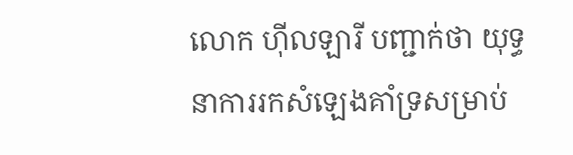លោក ហ៊ីលឡារី បញ្ជាក់ថា យុទ្ធនាការរកសំឡេងគាំទ្រសម្រាប់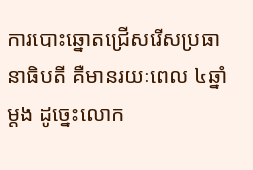ការបោះឆ្នោតជ្រើសរើសប្រធានាធិបតី គឺមានរយៈពេល ៤ឆ្នាំ ម្តង ដូច្នេះលោក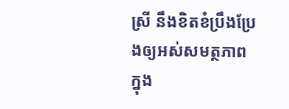ស្រី នឹងខិតខំប្រឹងប្រែងឲ្យអស់សមត្ថភាព ក្នុង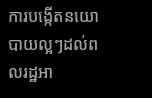ការបង្កើតនយោបាយល្អៗដល់ពលរដ្ឋអា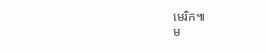មេរិក៕
ម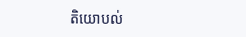តិយោបល់